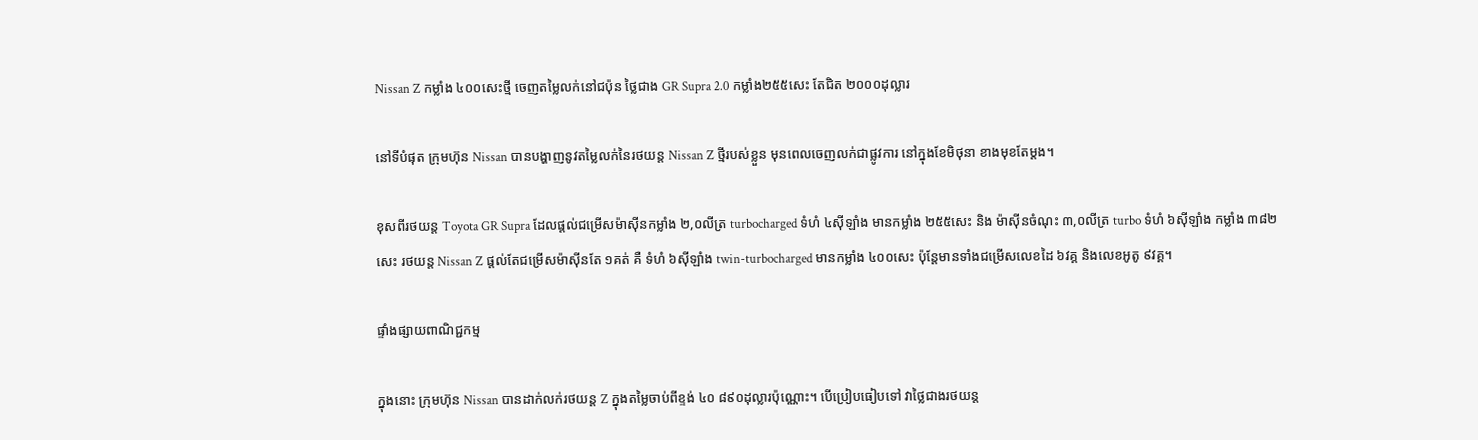Nissan Z កម្លាំង ៤០០សេះថ្មី ចេញតម្លៃលក់នៅជប៉ុន ថ្លៃជាង GR Supra 2.0 កម្លាំង២៥៥សេះ តែជិត ២០០០ដុល្លារ

នៅទីបំផុត ក្រុមហ៊ុន Nissan បានបង្ហាញនូវតម្លៃលក់នៃរថយន្ត Nissan Z ថ្មីរបស់ខ្លួន មុនពេលចេញលក់ជាផ្លូវការ នៅក្នុងខែមិថុនា ខាងមុខតែម្តង។

ខុសពីរថយន្ត Toyota GR Supra ដែលផ្តល់ជម្រើសម៉ាស៊ីនកម្លាំង ២,០លីត្រ turbocharged ទំហំ ៤ស៊ីឡាំង មានកម្លាំង ២៥៥សេះ និង ម៉ាស៊ីនចំណុះ ៣,០លីត្រ turbo ទំហំ ៦ស៊ីឡាំង កម្លាំង ៣៨២សេះ រថយន្ត Nissan Z ផ្តល់តែជម្រើសម៉ាស៊ីនតែ ១គត់ គឺ ទំហំ ៦ស៊ីឡាំង twin-turbocharged មានកម្លាំង ៤០០សេះ ប៉ុន្តែមានទាំងជម្រើសលេខដៃ ៦វគ្គ និងលេខអូតូ ៩វគ្គ។

ផ្ទាំងផ្សាយពាណិជ្ជកម្ម

ក្នុងនោះ ក្រុមហ៊ុន Nissan បានដាក់លក់រថយន្ត Z ក្នុងតម្លៃចាប់ពីខ្ទង់ ៤០ ៨៩០ដុល្លារប៉ុណ្ណោះ។ បើប្រៀបធៀបទៅ វាថ្លៃជាងរថយន្ត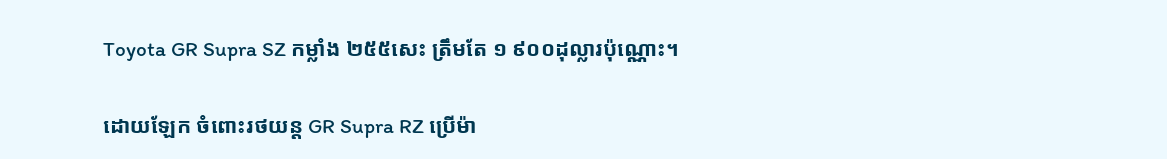Toyota GR Supra SZ កម្លាំង ២៥៥សេះ ត្រឹមតែ ១ ៩០០ដុល្លារប៉ុណ្ណោះ។

ដោយឡែក ចំពោះរថយន្ត GR Supra RZ ប្រើម៉ា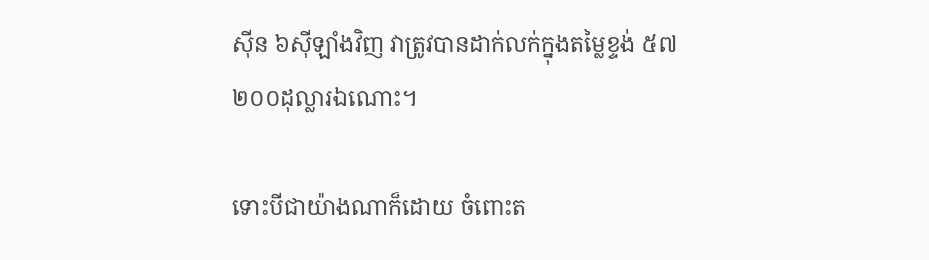ស៊ីន ៦ស៊ីឡាំងវិញ វាត្រូវបានដាក់លក់ក្នុងតម្លៃខ្ទង់ ៥៧ ២០០ដុល្លារឯណោះ។

ទោះបីជាយ៉ាងណាក៏ដោយ ចំពោះត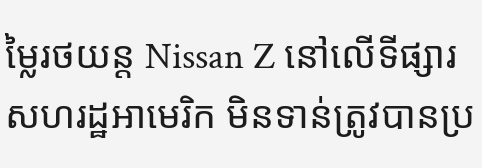ម្លៃរថយន្ត Nissan Z នៅលើទីផ្សារសហរដ្ឋអាមេរិក មិនទាន់ត្រូវបានប្រ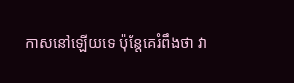កាសនៅឡើយទេ ប៉ុន្តែគេរំពឹងថា វា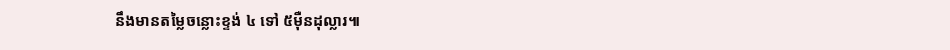នឹងមានតម្លៃចន្លោះខ្ទង់ ៤ ទៅ ៥ម៉ឺនដុល្លារ៕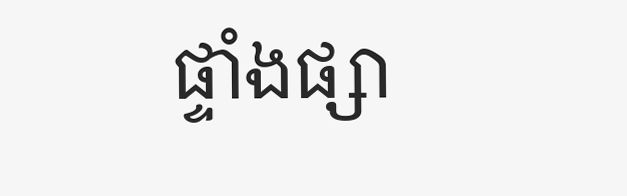ផ្ទាំងផ្សា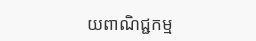យពាណិជ្ជកម្ម